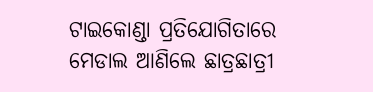ଟାଇକୋଣ୍ଡା ପ୍ରତିଯୋଗିତାରେ ମେଡାଲ ଆଣିଲେ ଛାତ୍ରଛାତ୍ରୀ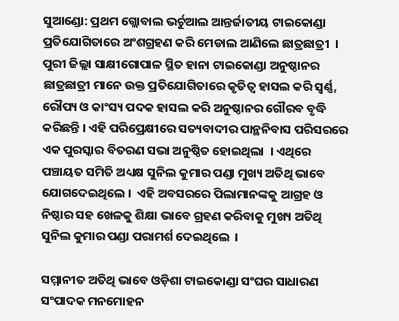ସୁଆଣ୍ଡୋ: ପ୍ରଥମ ଗ୍ଲୋବାଲ ଭର୍ଚୁଆଲ ଆନ୍ତର୍ଜାତୀୟ ଟାଇକୋଣ୍ଡା ପ୍ରତିଯୋଗିତାରେ ଅଂଶଗ୍ରହଣ କରି ମେଡାଲ ଆଣିଲେ ଛାତ୍ରଛାତ୍ରୀ  । ପୁରୀ ଜିଲ୍ଲା ସାକ୍ଷୀଗୋପାଳ ସ୍ଥିତ ହାନା ଟାଇକୋଣ୍ଡା ଅନୁଷ୍ଠାନର ଛାତ୍ରଛାତ୍ରୀ ମାନେ ଉକ୍ତ ପ୍ରତିଯୋଗିତାରେ କୃତିତ୍ୱ ହାସଲ କରି ସ୍ୱର୍ଣ୍ଣ, ରୌପ୍ୟ ଓ କାଂସ୍ୟ ପଦକ ହାସଲ କରି ଅନୁଷ୍ଠାନର ଗୌରବ ବୃଦ୍ଧି କରିଛନ୍ତି । ଏହି ପରିପ୍ରେକ୍ଷୀରେ ସତ୍ୟବାଦୀର ପାନ୍ଥନିବାସ ପରିସରରେ ଏକ ପୁରସ୍କାର ବିତରଣ ସଭା ଅନୁଷ୍ଠିତ ହୋଇଥିଲା  । ଏଥିରେ ପଞ୍ଚାୟତ ସମିତି ଅଧ୍ୟକ୍ଷ ସୁନିଲ କୁମାର ପଣ୍ଡା ମୁଖ୍ୟ ଅତିଥି ଭାବେ ଯୋଗଦେଇଥିଲେ ।  ଏହି ଅବସରରେ ପିଲାମାନଙ୍କକୁ ଆଗ୍ରହ ଓ ନିଷ୍ଠାର ସହ ଖେଳକୁ ଶିକ୍ଷା ଭାବେ ଗ୍ରହଣ କରିବାକୁ ମୁଖ୍ୟ ଅତିଥି ସୁନିଲ କୁମାର ପଣ୍ଡା ପରାମର୍ଶ ଦେଇଥିଲେ  ।

ସମ୍ମାନୀତ ଅତିଥି ଭାବେ ଓଡ଼ିଶା ଟାଇକୋଣ୍ଡା ସଂଘର ସାଧାରଣ ସଂପାଦକ ମନମୋହନ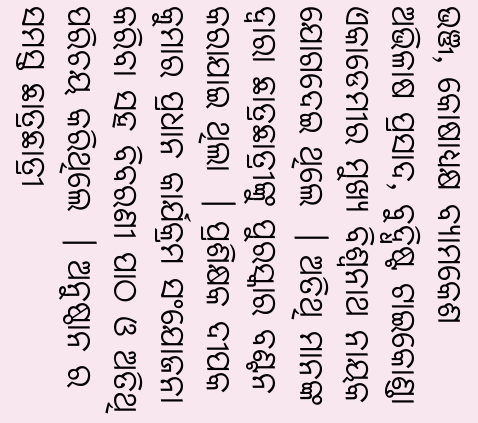ଭଞ୍ଜ, କୋଷାଧ୍ୟକ୍ଷ ବ୍ୟାମକେଶ ଅଭିଳାଷ ପ୍ରସାଦ, ବୁଦ୍ଧିଷ୍ଟ ଟାଇକୋଣ୍ଡା ଏକାଡେମୀର ମୁଖ୍ୟ ବିଶ୍ଵନାଥ ନାୟକ ଯୋଗଦେଇ ଥିଲେ  । ଅତିଥି ମାନଙ୍କ ଦ୍ବାରା ଛାତ୍ରଛାତ୍ରୀଙ୍କୁ ପୁରସ୍କାର ବଣ୍ଟନ କରାଯାଇ ଥିଲା  । ପ୍ରଶିକ୍ଷକ ଦୀପକ କୁମାର ପ୍ରଧାନ କାର୍ଯକ୍ରମ ସଂଯୋଜନା କରିବା ସହ ବିବରଣୀ ପାଠ ଓ ଅତିଥି ପରିଚୟ କରିଥିଲେ  । ଅନୁଷ୍ଠାନ ର ସମସ୍ତ ଛାତ୍ରଛାତ୍ରୀ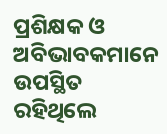ପ୍ରଶିକ୍ଷକ ଓ ଅବିଭାବକମାନେ ଉପସ୍ଥିତ ରହିଥିଲେ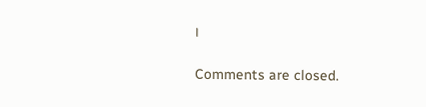।

Comments are closed.